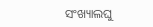ସଂଖ୍ୟାଲଘୁ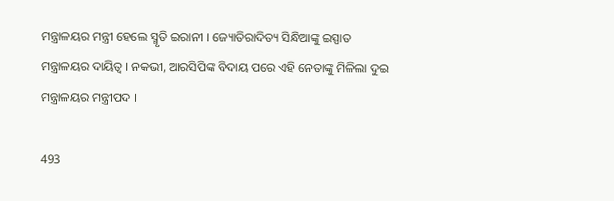ମନ୍ତ୍ରାଳୟର ମନ୍ତ୍ରୀ ହେଲେ ସ୍ମୃତି ଇରାନୀ । ଜ୍ୟୋତିରାଦିତ୍ୟ ସିନ୍ଧିଆଙ୍କୁ ଇସ୍ପାତ ମନ୍ତ୍ରାଳୟର ଦାୟିତ୍ୱ । ନକଭୀ, ଆରସିପିଙ୍କ ବିଦାୟ ପରେ ଏହି ନେତାଙ୍କୁ ମିଳିଲା ଦୁଇ ମନ୍ତ୍ରାଳୟର ମନ୍ତ୍ରୀପଦ ।

493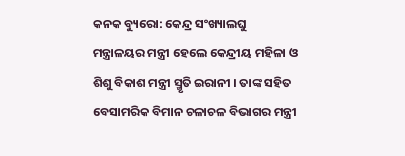କନକ ବ୍ୟୁରୋ: କେନ୍ଦ୍ର ସଂଖ୍ୟାଲଘୁ ମନ୍ତ୍ରାଳୟର ମନ୍ତ୍ରୀ ହେଲେ କେନ୍ଦ୍ରୀୟ ମହିଳା ଓ ଶିଶୁ ବିକାଶ ମନ୍ତ୍ରୀ ସ୍ମୃତି ଇରାନୀ । ତାଙ୍କ ସହିତ ବେସାମରିକ ବିମାନ ଚଳାଚଳ ବିଭାଗର ମନ୍ତ୍ରୀ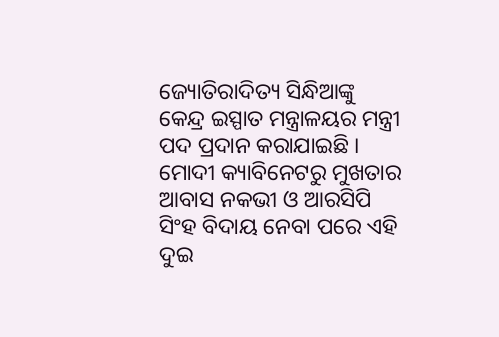ଜ୍ୟୋତିରାଦିତ୍ୟ ସିନ୍ଧିଆଙ୍କୁ କେନ୍ଦ୍ର ଇସ୍ପାତ ମନ୍ତ୍ରାଳୟର ମନ୍ତ୍ରୀ ପଦ ପ୍ରଦାନ କରାଯାଇଛି । ମୋଦୀ କ୍ୟାବିନେଟରୁ ମୁଖତାର ଆବାସ ନକଭୀ ଓ ଆରସିପି ସିଂହ ବିଦାୟ ନେବା ପରେ ଏହି ଦୁଇ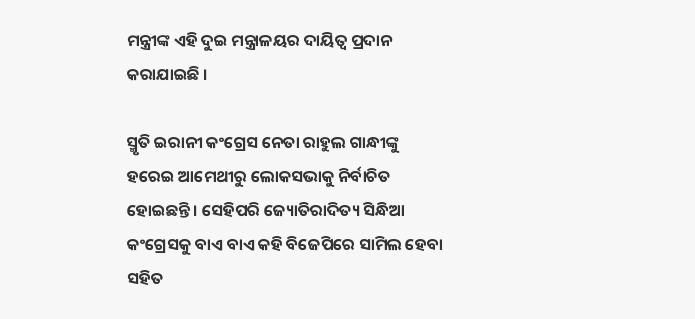ମନ୍ତ୍ରୀଙ୍କ ଏହି ଦୁଇ ମନ୍ତ୍ରାଳୟର ଦାୟିତ୍ୱ ପ୍ରଦାନ କରାଯାଇଛି ।

ସ୍ମୃତି ଇରାନୀ କଂଗ୍ରେସ ନେତା ରାହୁଲ ଗାନ୍ଧୀଙ୍କୁ ହରେଇ ଆମେଥୀରୁ ଲୋକସଭାକୁ ନିର୍ବାଚିତ ହୋଇଛନ୍ତି । ସେହିପରି ଜ୍ୟୋତିରାଦିତ୍ୟ ସିନ୍ଧିଆ କଂଗ୍ରେସକୁ ବାଏ ବାଏ କହି ବିଜେପିରେ ସାମିଲ ହେବା ସହିତ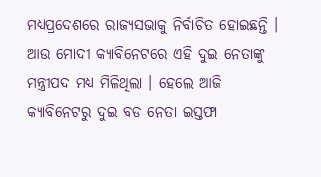ମଧ୍ୟପ୍ରଦେଶରେ ରାଜ୍ୟସଭାକୁ ନିର୍ବାଚିତ ହୋଇଛନ୍ତି । ଆଉ ମୋଦୀ କ୍ୟାବିନେଟରେ ଏହି ଦୁଇ ନେତାଙ୍କୁ ମନ୍ତ୍ରୀପଦ ମଧ୍ୟ ମିଳିଥିଲା । ହେଲେ ଆଜି କ୍ୟାବିନେଟରୁ ଦୁଇ ବଡ ନେତା ଇସ୍ତଫା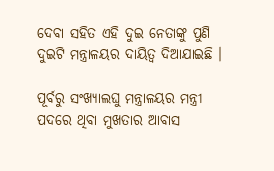ଦେବା ସହିତ ଏହି ଦୁଇ ନେତାଙ୍କୁ ପୁଣି ଦୁଇଟି ମନ୍ତ୍ରାଳୟର ଦାୟିତ୍ୱ ଦିଆଯାଇଛି ।

ପୂର୍ବରୁ ସଂଖ୍ୟାଲଘୁ ମନ୍ତ୍ରାଳୟର ମନ୍ତ୍ରୀ ପଦରେ ଥିବା ମୁଖତାର ଆବାସ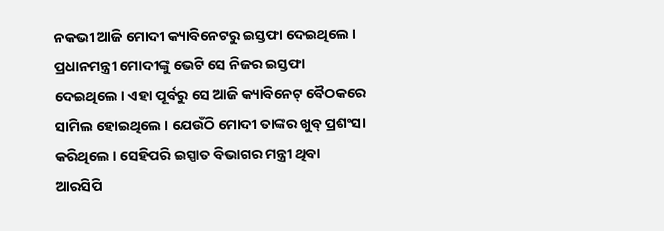ନକଭୀ ଆଜି ମୋଦୀ କ୍ୟାବିନେଟରୁ ଇସ୍ତଫା ଦେଇଥିଲେ । ପ୍ରଧାନମନ୍ତ୍ରୀ ମୋଦୀଙ୍କୁ ଭେଟି ସେ ନିଜର ଇସ୍ତଫା ଦେଇଥିଲେ । ଏହା ପୂର୍ବରୁ ସେ ଆଜି କ୍ୟାବିନେଟ୍ ବୈଠକରେ ସାମିଲ ହୋଇଥିଲେ । ଯେଉଁଠି ମୋଦୀ ତାଙ୍କର ଖୁବ୍ ପ୍ରଶଂସା କରିଥିଲେ । ସେହିପରି ଇସ୍ପାତ ବିଭାଗର ମନ୍ତ୍ରୀ ଥିବା ଆରସିପି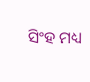ସିଂହ ମଧ୍ୟ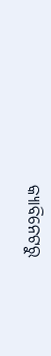କ୍ୟାବିନେଟରୁ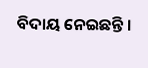ବିଦାୟ ନେଇଛନ୍ତି ।